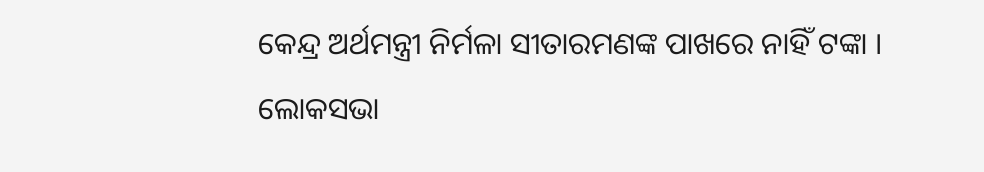କେନ୍ଦ୍ର ଅର୍ଥମନ୍ତ୍ରୀ ନିର୍ମଳା ସୀତାରମଣଙ୍କ ପାଖରେ ନାହିଁ ଟଙ୍କା । ଲୋକସଭା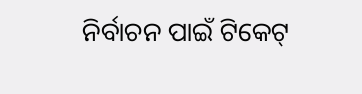ନିର୍ବାଚନ ପାଇଁ ଟିକେଟ୍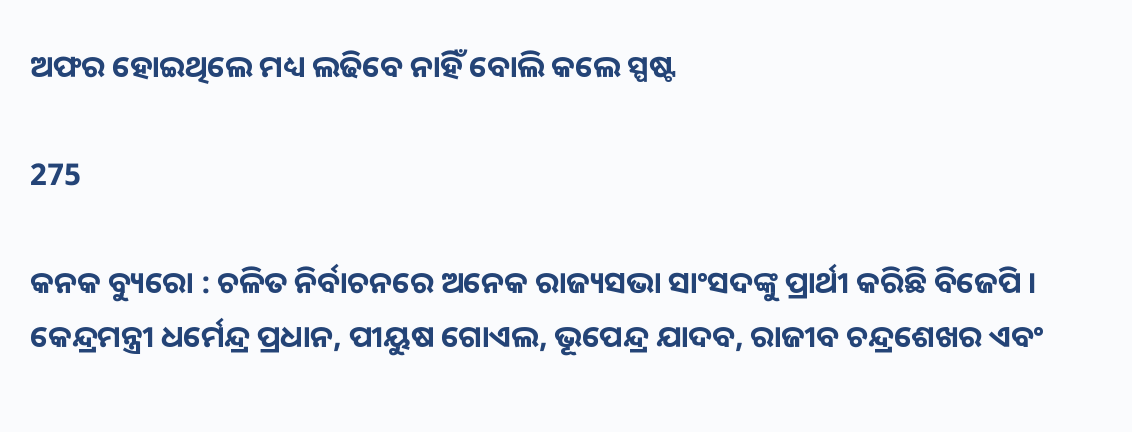ଅଫର ହୋଇଥିଲେ ମଧ୍ୟ ଲଢିବେ ନାହିଁ ବୋଲି କଲେ ସ୍ପଷ୍ଟ

275

କନକ ବ୍ୟୁରୋ : ଚଳିତ ନିର୍ବାଚନରେ ଅନେକ ରାଜ୍ୟସଭା ସାଂସଦଙ୍କୁ ପ୍ରାର୍ଥୀ କରିଛି ବିଜେପି । କେନ୍ଦ୍ରମନ୍ତ୍ରୀ ଧର୍ମେନ୍ଦ୍ର ପ୍ରଧାନ, ପୀୟୁଷ ଗୋଏଲ, ଭୂପେନ୍ଦ୍ର ଯାଦବ, ରାଜୀବ ଚନ୍ଦ୍ରଶେଖର ଏବଂ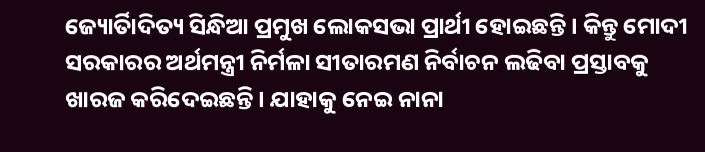ଜ୍ୟୋର୍ତିାଦିତ୍ୟ ସିନ୍ଧିଆ ପ୍ରମୁଖ ଲୋକସଭା ପ୍ରାର୍ଥୀ ହୋଇଛନ୍ତି । କିନ୍ତୁ ମୋଦୀ ସରକାରର ଅର୍ଥମନ୍ତ୍ରୀ ନିର୍ମଳା ସୀତାରମଣ ନିର୍ବାଚନ ଲଢିବା ପ୍ରସ୍ତାବକୁ ଖାରଜ କରିଦେଇଛନ୍ତି । ଯାହାକୁ ନେଇ ନାନା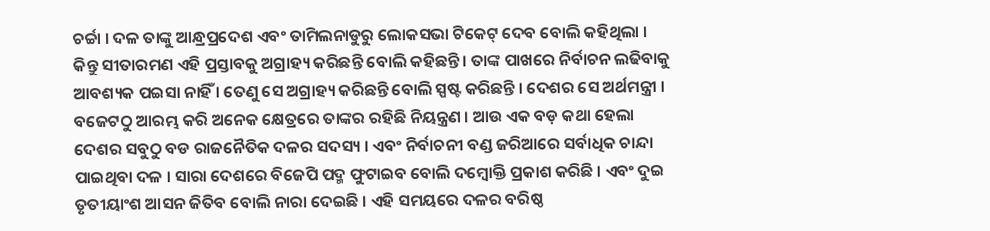ଚର୍ଚ୍ଚା । ଦଳ ତାଙ୍କୁ ଆନ୍ଧ୍ରପ୍ରଦେଶ ଏବଂ ତାମିଲନାଡୁରୁ ଲୋକସଭା ଟିକେଟ୍ ଦେବ ବୋଲି କହିଥିଲା । କିନ୍ତୁ ସୀତାରମଣ ଏହି ପ୍ରସ୍ତାବକୁ ଅଗ୍ରାହ୍ୟ କରିଛନ୍ତି ବୋଲି କହିଛନ୍ତି । ତାଙ୍କ ପାଖରେ ନିର୍ବାଚନ ଲଢିବାକୁ ଆବଶ୍ୟକ ପଇସା ନାହିଁ । ତେଣୁ ସେ ଅଗ୍ରାହ୍ୟ କରିଛନ୍ତି ବୋଲି ସ୍ପଷ୍ଟ କରିଛନ୍ତି । ଦେଶର ସେ ଅର୍ଥମନ୍ତ୍ରୀ । ବଜେଟଠୁ ଆରମ୍ଭ କରି ଅନେକ କ୍ଷେତ୍ରରେ ତାଙ୍କର ରହିଛି ନିୟନ୍ତ୍ରଣ । ଆଉ ଏକ ବଡ଼ କଥା ହେଲା ଦେଶର ସବୁଠୁ ବଡ ରାଜନୈତିକ ଦଳର ସଦସ୍ୟ । ଏବଂ ନିର୍ବାଚନୀ ବଣ୍ଡ ଜରିଆରେ ସର୍ବାଧିକ ଚାନ୍ଦା ପାଇଥିବା ଦଳ । ସାରା ଦେଶରେ ବିଜେପି ପଦ୍ମ ଫୁଟାଇବ ବୋଲି ଦମ୍ବୋକ୍ତି ପ୍ରକାଶ କରିଛି । ଏବଂ ଦୁଇ ତୃତୀୟାଂଶ ଆସନ ଜିତିବ ବୋଲି ନାରା ଦେଇଛି । ଏହି ସମୟରେ ଦଳର ବରିଷ୍ଠ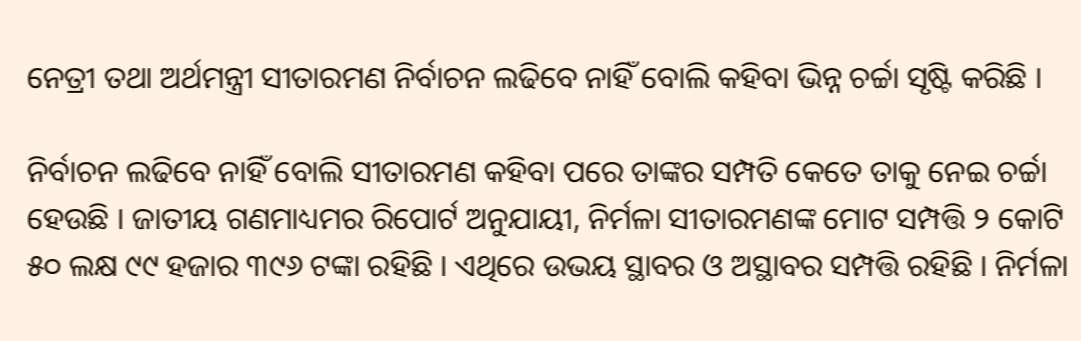ନେତ୍ରୀ ତଥା ଅର୍ଥମନ୍ତ୍ରୀ ସୀତାରମଣ ନିର୍ବାଚନ ଲଢିବେ ନାହିଁ ବୋଲି କହିବା ଭିନ୍ନ ଚର୍ଚ୍ଚା ସୃଷ୍ଟି କରିଛି ।

ନିର୍ବାଚନ ଲଢିବେ ନାହିଁ ବୋଲି ସୀତାରମଣ କହିବା ପରେ ତାଙ୍କର ସମ୍ପତି କେତେ ତାକୁ ନେଇ ଚର୍ଚ୍ଚା ହେଉଛି । ଜାତୀୟ ଗଣମାଧ୍ୟମର ରିପୋର୍ଟ ଅନୁଯାୟୀ, ନିର୍ମଳା ସୀତାରମଣଙ୍କ ମୋଟ ସମ୍ପତ୍ତି ୨ କୋଟି ୫୦ ଲକ୍ଷ ୯୯ ହଜାର ୩୯୬ ଟଙ୍କା ରହିଛି । ଏଥିରେ ଉଭୟ ସ୍ଥାବର ଓ ଅସ୍ଥାବର ସମ୍ପତ୍ତି ରହିଛି । ନିର୍ମଳା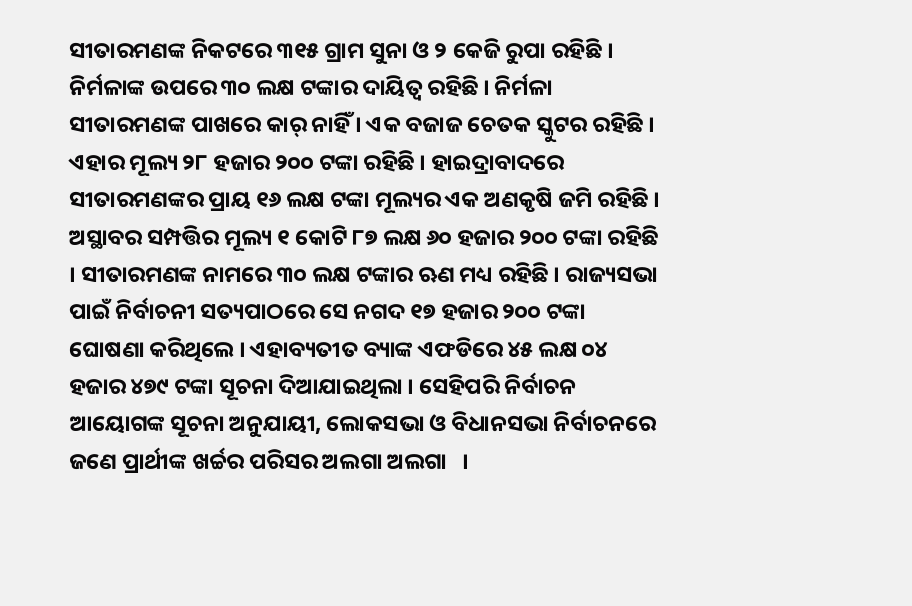ସୀତାରମଣଙ୍କ ନିକଟରେ ୩୧୫ ଗ୍ରାମ ସୁନା ଓ ୨ କେଜି ରୁପା ରହିଛି । ନିର୍ମଳାଙ୍କ ଉପରେ ୩୦ ଲକ୍ଷ ଟଙ୍କାର ଦାୟିତ୍ୱ ରହିଛି । ନିର୍ମଳା ସୀତାରମଣଙ୍କ ପାଖରେ କାର୍ ନାହିଁ । ଏକ ବଜାଜ ଚେତକ ସ୍କୁଟର ରହିଛି । ଏହାର ମୂଲ୍ୟ ୨୮ ହଜାର ୨୦୦ ଟଙ୍କା ରହିଛି । ହାଇଦ୍ରାବାଦରେ ସୀତାରମଣଙ୍କର ପ୍ରାୟ ୧୬ ଲକ୍ଷ ଟଙ୍କା ମୂଲ୍ୟର ଏକ ଅଣକୃଷି ଜମି ରହିଛି । ଅସ୍ଥାବର ସମ୍ପତ୍ତିର ମୂଲ୍ୟ ୧ କୋଟି ୮୭ ଲକ୍ଷ ୬୦ ହଜାର ୨୦୦ ଟଙ୍କା ରହିଛି । ସୀତାରମଣଙ୍କ ନାମରେ ୩୦ ଲକ୍ଷ ଟଙ୍କାର ଋଣ ମଧ୍ୟ ରହିଛି । ରାଜ୍ୟସଭା ପାଇଁ ନିର୍ବାଚନୀ ସତ୍ୟପାଠରେ ସେ ନଗଦ ୧୭ ହଜାର ୨୦୦ ଟଙ୍କା ଘୋଷଣା କରିଥିଲେ । ଏହାବ୍ୟତୀତ ବ୍ୟାଙ୍କ ଏଫଡିରେ ୪୫ ଲକ୍ଷ ୦୪ ହଜାର ୪୭୯ ଟଙ୍କା ସୂଚନା ଦିଆଯାଇଥିଲା । ସେହିପରି ନିର୍ବାଚନ ଆୟୋଗଙ୍କ ସୂଚନା ଅନୁଯାୟୀ, ଲୋକସଭା ଓ ବିଧାନସଭା ନିର୍ବାଚନରେ ଜଣେ ପ୍ରାର୍ଥୀଙ୍କ ଖର୍ଚ୍ଚର ପରିସର ଅଲଗା ଅଲଗା   ।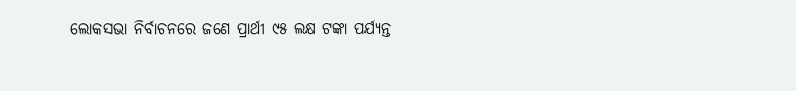ଲୋକସଭା ନିର୍ବାଚନରେ ଜଣେ ପ୍ରାର୍ଥୀ ୯୫ ଲକ୍ଷ ଟଙ୍କା ପର୍ଯ୍ୟନ୍ତ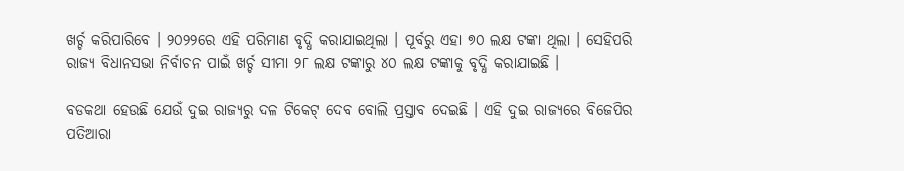ଖର୍ଚ୍ଚ କରିପାରିବେ । ୨୦୨୨ରେ ଏହି ପରିମାଣ ବୃଦ୍ଧି କରାଯାଇଥିଲା । ପୂର୍ବରୁ ଏହା ୭୦ ଲକ୍ଷ ଟଙ୍କା ଥିଲା । ସେହିପରି ରାଜ୍ୟ ବିଧାନସଭା ନିର୍ବାଚନ ପାଇଁ ଖର୍ଚ୍ଚ ସୀମା ୨୮ ଲକ୍ଷ ଟଙ୍କାରୁ ୪୦ ଲକ୍ଷ ଟଙ୍କାକୁ ବୃଦ୍ଧି କରାଯାଇଛି ।

ବଡକଥା ହେଉଛି ଯେଉଁ ଦୁଇ ରାଜ୍ୟରୁ ଦଳ ଟିକେଟ୍ ଦେବ ବୋଲି ପ୍ରସ୍ତାବ ଦେଇଛି । ଏହି ଦୁଇ ରାଜ୍ୟରେ ବିଜେପିର ପତିଆରା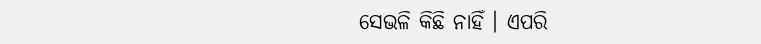ସେଭଳି କିଛି ନାହିଁ । ଏପରି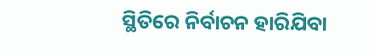ସ୍ଥିତିରେ ନିର୍ବାଚନ ହାରିଯିବା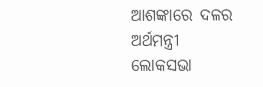ଆଶଙ୍କାରେ ଦଳର ଅର୍ଥମନ୍ତ୍ରୀ ଲୋକସଭା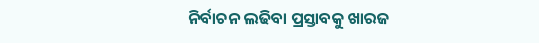ନିର୍ବାଚନ ଲଢିବା ପ୍ରସ୍ତାବକୁ ଖାରଜ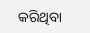କରିଥିବା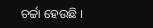ଚର୍ଚ୍ଚା ହେଉଛି ।